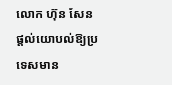លោក ហ៊ុន សែន ផ្តល់យោបល់ឱ្យប្រទេសមាន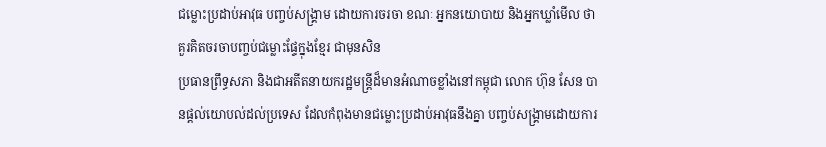ជម្លោះប្រដាប់អាវុធ បញ្ចប់សង្គ្រាម ដោយការចរចា ខណៈ អ្នកនយោបាយ និងអ្នកឃ្លាំមើល ថា គួរគិតចរចាបញ្ចប់ជម្លោះផ្ទែក្នុងខ្មែរ ជាមុនសិន
ប្រធានព្រឹទ្ធសភា និងជាអតីតនាយករដ្ឋមន្ត្រីដ៏មានអំណាចខ្លាំងនៅកម្ពុជា លោក ហ៊ុន សែន បានផ្តល់យោបល់ដល់ប្រទេស ដែលកំពុងមានជម្លោះប្រដាប់អាវុធនឹងគ្នា បញ្ចប់សង្គ្រាមដោយការ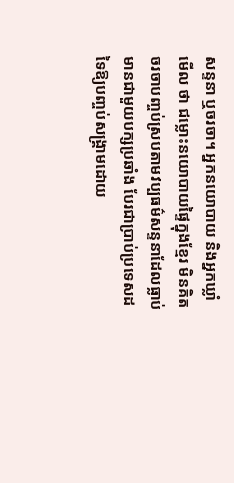សន្ទនា ឬចរចា។ អ្នកនយោបាយ និងអ្នកឃ្លាំមើល ថា ជម្លោះនយោបាយផ្ទៃក្នុងខ្មែរ មិនគិតចរចាបញ្ចប់ស្របតាមវប្បធម៌សន្ទនាដែលធ្លាប់មានជាមួយបក្សប្រឆាំង បែរជាប្រាប់ប្រទេសដទៃឱ្យបញ្ចប់សង្គ្រាមដោយ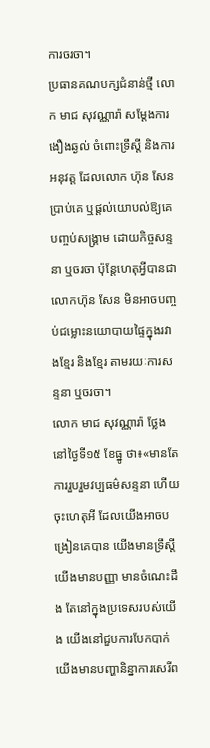ការចរចា។
ប្រធានគណបក្សជំនាន់ថ្មី លោក មាជ សុវណ្ណារ៉ា សម្តែងការងឿងឆ្ងល់ ចំពោះទ្រឹស្តី និងការអនុវត្ត ដែលលោក ហ៊ុន សែន ប្រាប់គេ ឬផ្តល់យោបល់ឱ្យគេ បញ្ចប់សង្គ្រាម ដោយកិច្ចសន្ទនា ឬចរចា ប៉ុន្តែហេតុអ្វីបានជាលោកហ៊ុន សែន មិនអាចបញ្ចប់ជម្លោះនយោបាយផ្ទៃក្នុងរវាងខ្មែរ និងខ្មែរ តាមរយៈការសន្ទនា ឬចរចា។
លោក មាជ សុវណ្ណារ៉ា ថ្លែងនៅថ្ងៃទី១៥ ខែធ្នូ ថា៖«មានតែការរួបរួមវប្បធម៌សន្ទនា ហើយចុះហេតុអី ដែលយើងអាចបង្រៀនគេបាន យើងមានទ្រឹស្តី យើងមានបញ្ញា មានចំណេះដឹង តែនៅក្នុងប្រទេសរបស់យើង យើងនៅជួបការបែកបាក់ យើងមានបញ្ហានិន្នាការសេរីព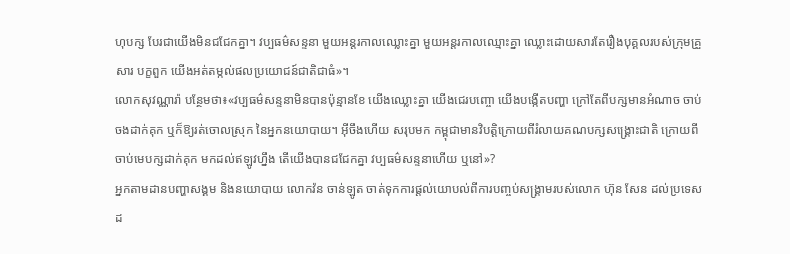ហុបក្ស បែរជាយើងមិនជជែកគ្នា។ វប្បធម៌សន្ទនា មួយអន្តរកាលឈ្លោះគ្នា មួយអន្តរកាលឈ្មោះគ្នា ឈ្លោះដោយសារតែរឿងបុគ្គលរបស់ក្រុមគ្រួសារ បក្ខពួក យើងអត់តម្កល់ផលប្រយោជន៍ជាតិជាធំ»។
លោកសុវណ្ណារ៉ា បន្ថែមថា៖«វប្បធម៌សន្ទនាមិនបានប៉ុន្មានខែ យើងឈ្លោះគ្នា យើងជេរបញ្ចោ យើងបង្កើតបញ្ហា ក្រៅតែពីបក្សមានអំណាច ចាប់ចងដាក់គុក ឬក៏ឱ្យរត់ចោលស្រុក នៃអ្នកនយោបាយ។ អ៊ីចឹងហើយ សរុបមក កម្ពុជាមានវិបត្តិក្រោយពីរំលាយគណបក្សសង្គ្រោះជាតិ ក្រោយពីចាប់មេបក្សដាក់គុក មកដល់ឥឡូវហ្នឹង តើយើងបានជជែកគ្នា វប្បធម៌សន្ទនាហើយ ឬនៅ»?
អ្នកតាមដានបញ្ហាសង្គម និងនយោបាយ លោកវ៉ន ចាន់ឡូត ចាត់ទុកការផ្តល់យោបល់ពីការបញ្ចប់សង្គ្រាមរបស់លោក ហ៊ុន សែន ដល់ប្រទេសដ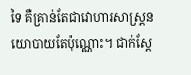ទៃ គឺគ្រាន់តែជាវោហារសាស្ត្រនយោបាយតែប៉ុណ្ណោះ។ ជាក់ស្តែ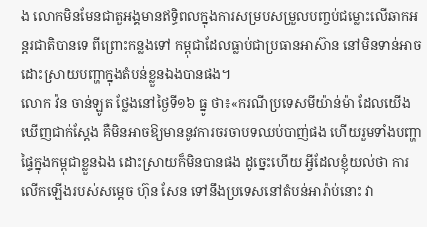ង លោកមិនមែនជាតួអង្គមានឥទ្ធិពលក្នុងការសម្របសម្រួលបញ្ចប់ជម្លោះលើឆាកអន្តរជាតិបានទេ ពីព្រោះកន្លងទៅ កម្ពុជាដែលធ្លាប់ជាប្រធានអាស៊ាន នៅមិនទាន់អាចដោះស្រាយបញ្ហាក្នុងតំបន់ខ្លួនឯងបានផង។
លោក វ៉ន ចាន់ឡូត ថ្លែងនៅថ្ងៃទី១៦ ធ្នូ ថា៖«ករណីប្រទេសមីយ៉ាន់ម៉ា ដែលយើងឃើញជាក់ស្តែង គឺមិនអាចឱ្យមាននូវការចរចាបទឈប់បាញ់ផង ហើយរួមទាំងបញ្ហាផ្ទៃក្នុងកម្ពុជាខ្លួនឯង ដោះស្រាយក៏មិនបានផង ដូច្នេះហើយ អ្វីដែលខ្ញុំយល់ថា ការលើកឡើងរបស់សម្តេច ហ៊ុន សែន ទៅនឹងប្រទេសនៅតំបន់អារ៉ាប់នោះ វា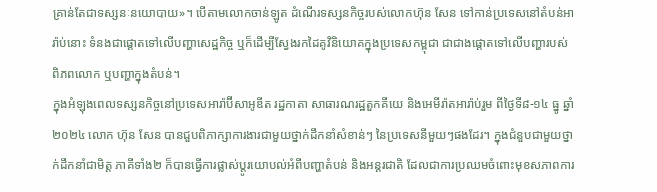គ្រាន់តែជាទស្សនៈនយោបាយ»។ បើតាមលោកចាន់ឡូត ដំណើរទស្សនកិច្ចរបស់លោកហ៊ុន សែន ទៅកាន់ប្រទេសនៅតំបន់អារ៉ាប់នោះ ទំនងជាផ្តោតទៅលើបញ្ហាសេដ្ឋកិច្ច ឬក៏ដើម្បីស្វែងរកដៃគូវិនិយោគក្នុងប្រទេសកម្ពុជា ជាជាងផ្តោតទៅលើបញ្ហារបស់ពិភពលោក ឬបញ្ហាក្នុងតំបន់។
ក្នុងអំឡុងពេលទស្សនកិច្ចនៅប្រទេសអារ៉ាប៊ីសាអូឌីត រដ្ឋកាតា សាធារណរដ្ឋតួកគីយេ និងអេមីរ៉ាតអារ៉ាប់រួម ពីថ្ងៃទី៨-១៤ ធ្នូ ឆ្នាំ២០២៤ លោក ហ៊ុន សែន បានជួបពិភាក្សាការងារជាមួយថ្នាក់ដឹកនាំសំខាន់ៗ នៃប្រទេសនីមួយៗផងដែរ។ ក្នុងជំនួបជាមួយថ្នាក់ដឹកនាំជាមិត្ត ភាគីទាំង២ ក៏បានធ្វើការផ្លាស់ប្តូរយោបល់អំពីបញ្ហាតំបន់ និងអន្តរជាតិ ដែលជាការប្រឈមចំពោះមុខសភាពការ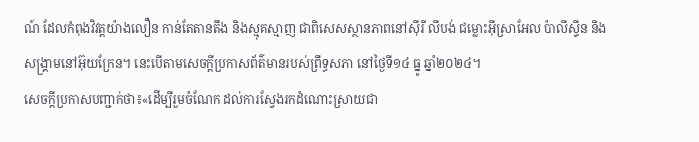ណ៍ ដែលកំពុងវិវត្តយ៉ាងលឿន កាន់តែតានតឹង និងស្មុគស្មាញ ជាពិសេសស្ថានភាពនៅស៊ីរី លីបង់ ជម្លោះអ៊ីស្រាអែល ប៉ាលីស្ទីន និងសង្គ្រាមនៅអ៊ុយក្រែន។ នេះបើតាមសេចក្តីប្រកាសព័ត៌មានរបស់ព្រឹទ្ធសភា នៅថ្ងៃទី១៤ ធ្នូ ឆ្នាំ២០២៤។
សេចក្តីប្រកាសបញ្ជាក់ថា៖«ដើម្បីរួមចំណែក ដល់ការស្វែងរកដំណោះស្រាយជា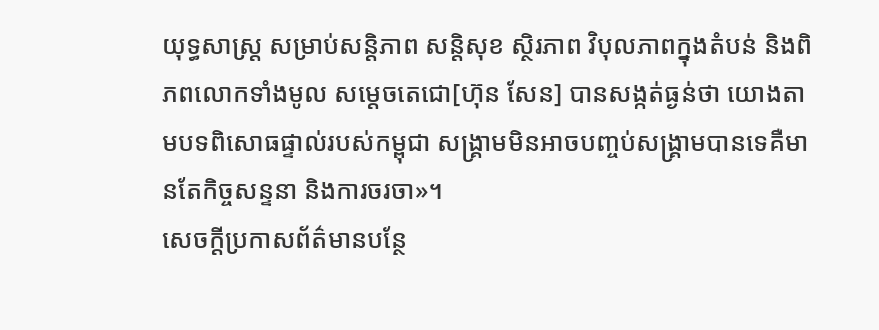យុទ្ធសាស្ត្រ សម្រាប់សន្តិភាព សន្តិសុខ ស្ថិរភាព វិបុលភាពក្នុងតំបន់ និងពិភពលោកទាំងមូល សម្តេចតេជោ[ហ៊ុន សែន] បានសង្កត់ធ្ងន់ថា យោងតាមបទពិសោធផ្ទាល់របស់កម្ពុជា សង្គ្រាមមិនអាចបញ្ចប់សង្គ្រាមបានទេគឺមានតែកិច្ចសន្ទនា និងការចរចា»។
សេចក្តីប្រកាសព័ត៌មានបន្ថែ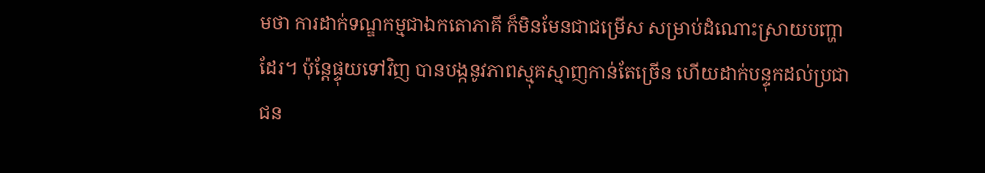មថា ការដាក់ទណ្ឌកម្មជាឯកតោភាគី ក៏មិនមែនជាជម្រើស សម្រាប់ដំណោះស្រាយបញ្ហាដែរ។ ប៉ុន្តែផ្ទុយទៅវិញ បានបង្កនូវភាពស្មុគស្មាញកាន់តែច្រើន ហើយដាក់បន្ទុកដល់ប្រជាជន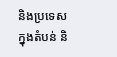និងប្រទេសក្នុងតំបន់ និ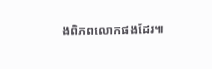ងពិភពលោកផងដែរ៕